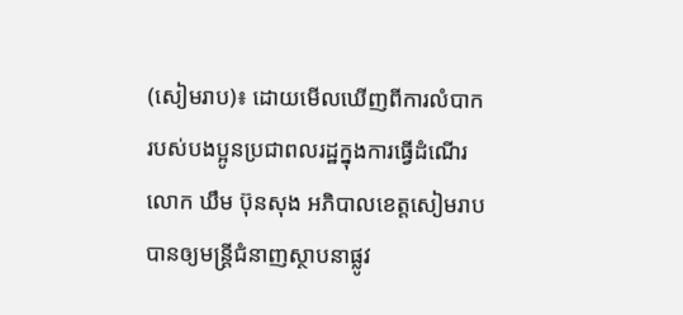(សៀមរាប)៖ ដោយមើលឃើញពីការលំបាក របស់បងប្អូនប្រជាពលរដ្ឋក្នុងការធ្វើដំណើរ លោក ឃឹម ប៊ុនសុង អភិបាលខេត្តសៀមរាប បានឲ្យមន្ដ្រីជំនាញស្ថាបនាផ្លូវ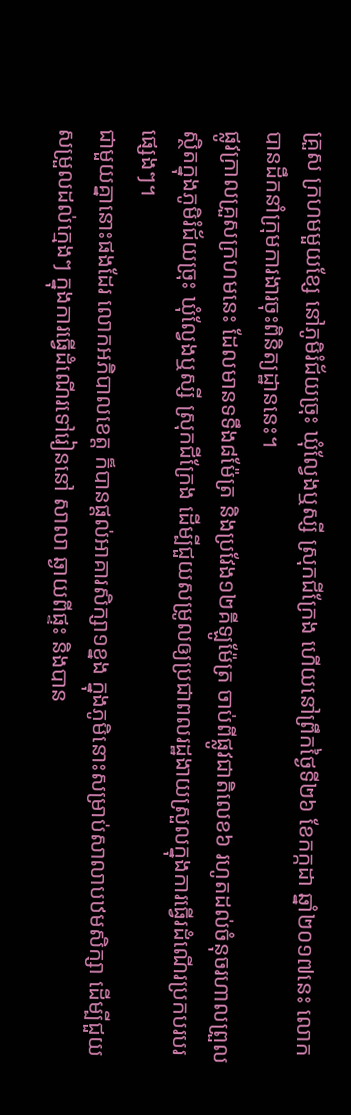គ្រួស ក្រហមមួយខ្សែ នៅភូមិរំជ័យច្រុះ ឃុំល្វែងឬស្សី ស្រុកជីក្រែង ហើយនៅព្រឹកថ្ងៃទី២៦ ខែកក្កដា ឆ្នាំ២០១៧នេះ លោកបានដឹកនាំក្រុមការងារចុះពិនិត្យដ្ឋាននេះ។
ផ្លូវក្រាលគ្រួសក្រហមនេះ ដែលមានទទឹង៨ម៉ែត្រ និងប្រវែង១២គីឡូម៉ែត្រ ចាប់ពីផ្លូវជាតិលេខ៦ រហូតដល់ចំនុចរហាលព្រួល ស្ថិតក្នុងភូមិរំជ័យច្រុះ ឃុំល្វែងឬស្សី ស្រុកជីក្រែង ដើម្បីជួយសម្រូលឲ្យប្រជាពលរដ្ឋងាយស្រួលក្នុងការធ្វើរដំណើរប្រកបរបរផ្សេងៗ។
ជាមួយគ្នានោះផងដែរ លោកអភិបាលខេត្ត ក៏បានផ្ដល់អាគារសិក្សា១ខ្នង ក្នុងភូមិនោះសម្រាប់សាលាបឋមសិក្សា ដើម្បីជួយសម្រួលដល់ក្មេងៗ ក្នុងការធ្វើដំណើរទៅរៀននៅ សាលា ឆ្ងាយពីផ្ទះ និងបាន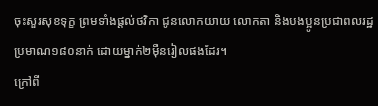ចុះសួរសុខទុក្ខ ព្រមទាំងផ្តល់ថវិកា ជូនលោកយាយ លោកតា និងបងប្អូនប្រជាពលរដ្ឋ ប្រមាណ១៨០នាក់ ដោយម្នាក់២ម៉ឺនរៀលផងដែរ។
ក្រៅពី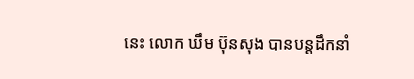នេះ លោក ឃឹម ប៊ុនសុង បានបន្ដដឹកនាំ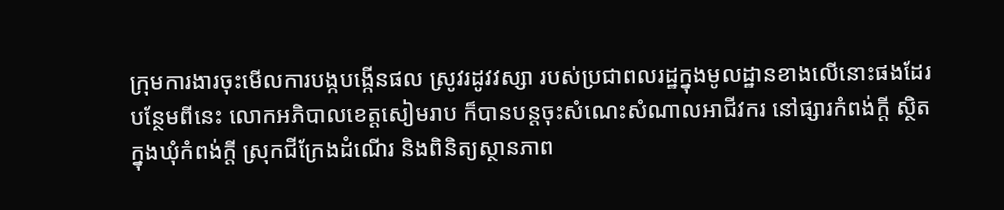ក្រុមការងារចុះមើលការបង្កបង្កើនផល ស្រូវរដូវវស្សា របស់ប្រជាពលរដ្ឋក្នុងមូលដ្ឋានខាងលើនោះផងដែរ
បន្ថែមពីនេះ លោកអភិបាលខេត្តសៀមរាប ក៏បានបន្ដចុះសំណេះសំណាលអាជីវករ នៅផ្សារកំពង់ក្ដី ស្ថិតក្នុងឃុំកំពង់ក្តី ស្រុកជីក្រែងដំណើរ និងពិនិត្យស្ថានភាព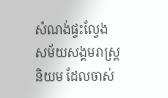សំណង់ផ្ទះល្វែង សម័យសង្គមរាស្ត្រនិយម ដែលចាស់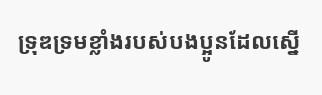ទ្រុឌទ្រមខ្លាំងរបស់បងប្អូនដែលស្នើ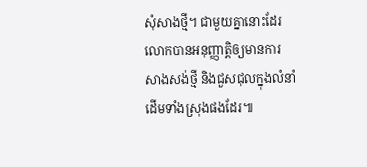សុំសាងថ្មី។ ជាមួយគ្នានោះដែរ លោកបានអនុញ្ញាត្តិឲ្យមានការសាងសង់ថ្មី និងជួសជុលក្នុងលំនាំដើមទាំងស្រុងផងដែរ៕